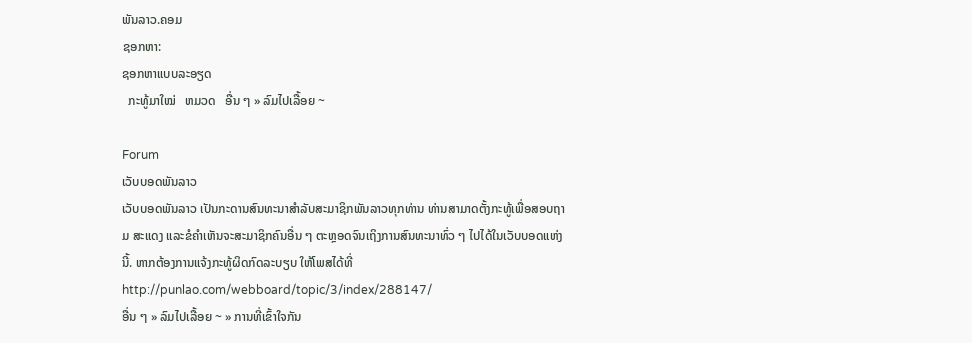ພັນລາວ.ຄອມ
ຊອກຫາ:
ຊອກຫາແບບລະອຽດ
  ກະທູ້ມາໃໝ່   ຫມວດ   ອື່ນ ໆ » ລົມໄປເລື້ອຍ ~

Forum
ເວັບບອດພັນລາວ
ເວັບບອດພັນລາວ ເປັນກະດານສົນທະນາສຳລັບສະມາຊິກພັນລາວທຸກທ່ານ ທ່ານສາມາດຕັ້ງກະທູ້ເພື່ອສອບຖາມ ສະແດງ ແລະຂໍຄຳເຫັນຈະສະມາຊິກຄົນອື່ນ ໆ ຕະຫຼອດຈົນເຖິງການສົນທະນາທົ່ວ ໆ ໄປໄດ້ໃນເວັບບອດແຫ່ງນີ້. ຫາກຕ້ອງການແຈ້ງກະທູ້ຜິດກົດລະບຽບ ໃຫ້ໂພສໄດ້ທີ່ http://punlao.com/webboard/topic/3/index/288147/
ອື່ນ ໆ » ລົມໄປເລື້ອຍ ~ » ການທີ່ເຂົ້າໃຈກັນ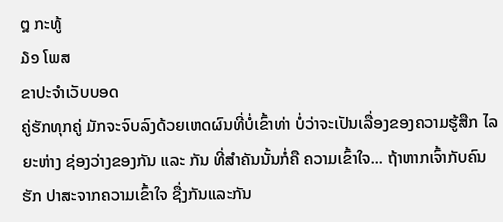໘ ກະທູ້
໓໑ ໂພສ
ຂາປະຈຳເວັບບອດ
ຄູ່ຮັກທຸກຄູ່ ມັກຈະຈົບລົງດ້ວຍເຫດຜົນທີ່ບໍ່ເຂົ້າທ່າ ບໍ່ວ່າຈະເປັນເລື່ອງຂອງຄວາມຮູ້ສືກ ໄລຍະຫ່າງ ຊ່ອງວ່າງຂອງກັນ ແລະ ກັນ ທີ່ສໍາຄັນນັ້ນກໍ່ຄື ຄວາມເຂົ້າໃຈ... ຖ້າຫາກເຈົ້າກັບຄົນຮັກ ປາສະຈາກຄວາມເຂົ້າໃຈ ຊື່ງກັນແລະກັນ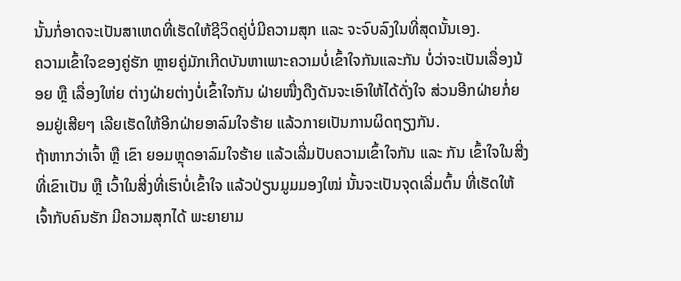ນັ້ນກໍ່ອາດຈະເປັນສາເຫດທີ່ເຮັດໃຫ້ຊີວິດຄູ່ບໍ່ມີຄວາມສຸກ ແລະ ຈະຈົບລົງໃນທີ່ສຸດນັ້ນເອງ.
ຄວາມເຂົ້າໃຈຂອງຄູ່ຮັກ ຫຼາຍຄູ່ມັກເກີດບັນຫາເພາະຄວາມບໍ່ເຂົ້າໃຈກັນແລະກັນ ບໍ່ວ່າຈະເປັນເລື່ອງນ້ອຍ ຫຼື ເລື່ອງໃຫ່ຍ ຕ່າງຝ່າຍຕ່າງບໍ່ເຂົ້າໃຈກັນ ຝ່າຍໜື່ງດືງດັນຈະເອົາໃຫ້ໄດ້ດັ່ງໃຈ ສ່ວນອີກຝ່າຍກໍ່ຍອມຢູ່ເສີຍໆ ເລີຍເຮັດໃຫ້ອີກຝ່າຍອາລົມໃຈຮ້າຍ ແລ້ວກາຍເປັນການຜິດຖຽງກັນ.
ຖ້າຫາກວ່າເຈົ້າ ຫຼື ເຂົາ ຍອມຫຼຸດອາລົມໃຈຮ້າຍ ແລ້ວເລີ່ມປັບຄວາມເຂົ້າໃຈກັນ ແລະ ກັນ ເຂົ້າໃຈໃນສີ່ງທີ່ເຂົາເປັນ ຫຼື ເວົ້າໃນສີ່ງທີ່ເຮົາບໍ່ເຂົ້າໃຈ ແລ້ວປ່ຽນມູມມອງໃໝ່ ນັ້ນຈະເປັນຈຸດເລີ່ມຕົ້ນ ທີ່ເຮັດໃຫ້ເຈົ້າກັບຄົນຮັກ ມີຄວາມສຸກໄດ້ ພະຍາຍາມ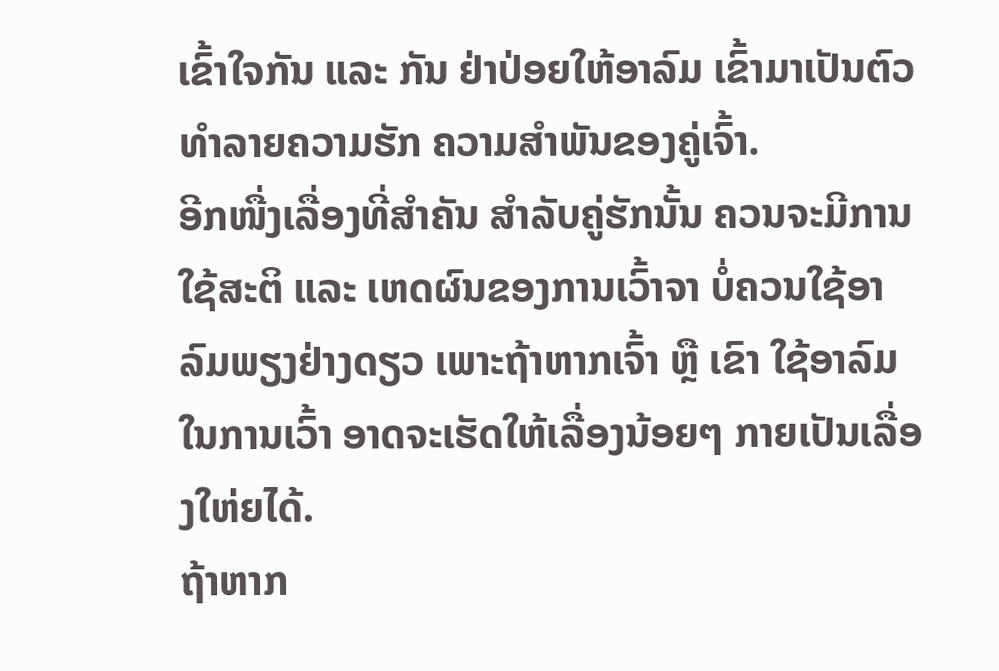ເຂົ້າໃຈກັນ ແລະ ກັນ ຢ່າປ່ອຍໃຫ້ອາລົມ ເຂົ້າມາເປັນຕົວທໍາລາຍຄວາມຮັກ ຄວາມສໍາພັນຂອງຄູ່ເຈົ້າ.
ອີກໜື່ງເລື່ອງທີ່ສໍາຄັນ ສໍາລັບຄູ່ຮັກນັ້ນ ຄວນຈະມີການໃຊ້ສະຕິ ແລະ ເຫດຜົນຂອງການເວົ້າຈາ ບໍ່ຄວນໃຊ້ອາລົມພຽງຢ່າງດຽວ ເພາະຖ້າຫາກເຈົ້າ ຫຼື ເຂົາ ໃຊ້ອາລົມໃນການເວົ້າ ອາດຈະເຮັດໃຫ້ເລື່ອງນ້ອຍໆ ກາຍເປັນເລື່ອງໃຫ່ຍໄດ້.
ຖ້າຫາກ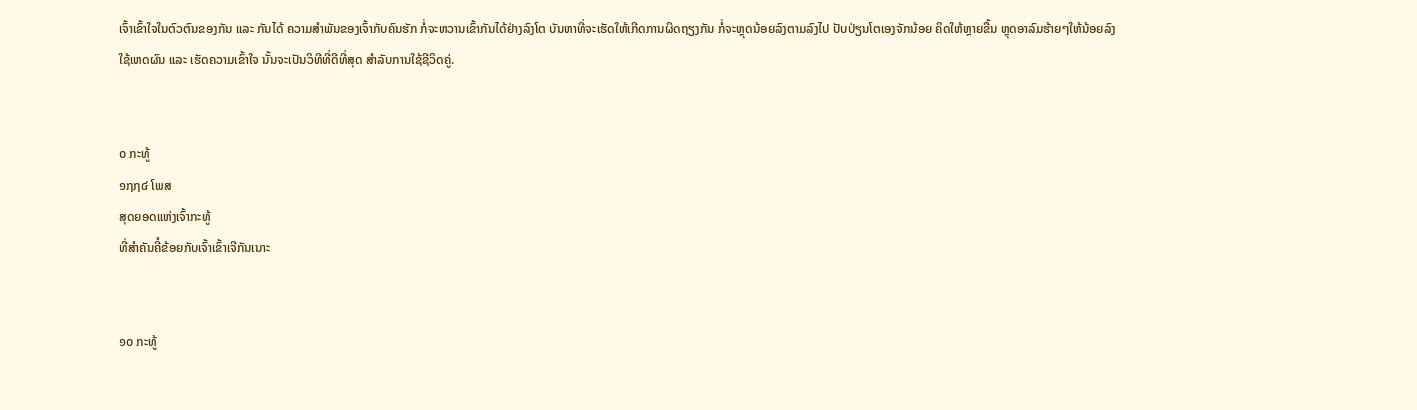ເຈົ້າເຂົ້າໃຈໃນຕົວຕົນຂອງກັນ ແລະ ກັນໄດ້ ຄວາມສໍາພັນຂອງເຈົ້າກັບຄົນຮັກ ກໍ່ຈະຫວານເຂົ້າກັນໄດ້ຢ່າງລົງໂຕ ບັນຫາທີ່ຈະເຮັດໃຫ້ເກີດການຜິດຖຽງກັນ ກໍ່ຈະຫຼຸດນ້ອຍລົງຕາມລົງໄປ ປັບປ່ຽນໂຕເອງຈັກນ້ອຍ ຄິດໃຫ້ຫຼາຍຂື້ນ ຫຼຸດອາລົມຮ້າຍໆໃຫ້ນ້ອຍລົງ ໃຊ້ເຫດຜົນ ແລະ ເຮັດຄວາມເຂົ້າໃຈ ນັ້ນຈະເປັນວິທີທີ່ດີທີ່ສຸດ ສໍາລັບການໃຊ້ຊີວິດຄູ່.


໐ ກະທູ້
໑໗໗໔ ໂພສ
ສຸດຍອດແຫ່ງເຈົ້າກະທູ້
ທີ່ສໍາຄັນຄີໍຂ້ອຍກັບເຈົ້າເຂົ້າເຈີກັນເນາະ


໑໐ ກະທູ້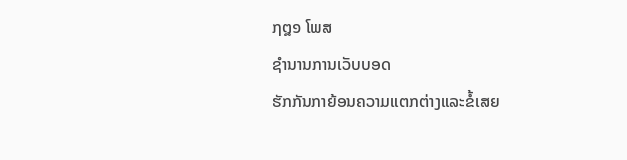໗໘໑ ໂພສ
ຊຳນານການເວັບບອດ
ຮັກກັນກາຍ້ອນຄວາມແຕກຕ່າງແລະຂໍ້ເສຍ